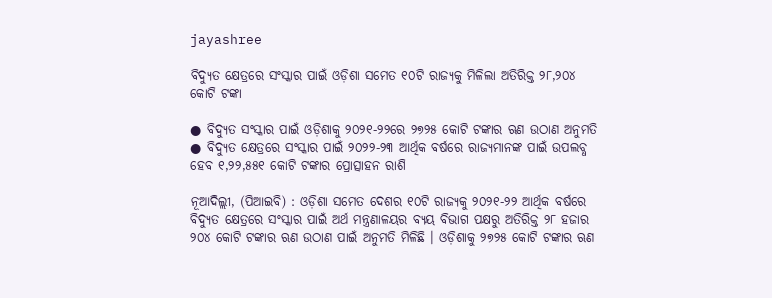jayashree

ବିଦ୍ୟୁତ କ୍ଷେତ୍ରରେ ସଂସ୍କାର ପାଇଁ ଓଡ଼ିଶା ସମେତ ୧୦ଟି ରାଜ୍ୟକୁ ମିଳିଲା ଅତିରିକ୍ତ ୨୮,୨୦୪ କୋଟି ଟଙ୍କା

● ବିଦ୍ୟୁତ ସଂସ୍କାର ପାଇଁ ଓଡ଼ିଶାକୁ ୨୦୨୧-୨୨ରେ ୨୭୨୫ କୋଟି ଟଙ୍କାର ଋଣ ଉଠାଣ ଅନୁମତି
● ବିଦ୍ୟୁତ କ୍ଷେତ୍ରରେ ସଂସ୍କାର ପାଇଁ ୨୦୨୨-୨୩ ଆର୍ଥିକ ବର୍ଷରେ ରାଜ୍ୟମାନଙ୍କ ପାଇଁ ଉପଲବ୍ଧ ହେବ ୧,୨୨,୫୫୧ କୋଟି ଟଙ୍କାର ପ୍ରୋତ୍ସାହନ ରାଶି

ନୂଆଦିଲ୍ଲୀ, (ପିଆଇବି) : ଓଡ଼ିଶା ସମେତ ଦେଶର ୧୦ଟି ରାଜ୍ୟକୁ ୨୦୨୧-୨୨ ଆର୍ଥିକ ବର୍ଷରେ ବିଦ୍ୟୁତ କ୍ଷେତ୍ରରେ ସଂସ୍କାର ପାଇଁ ଅର୍ଥ ମନ୍ତ୍ରଣାଳୟର ବ୍ୟୟ ବିଭାଗ ପକ୍ଷରୁ ଅତିରିକ୍ତ ୨୮ ହଜାର ୨୦୪ କୋଟି ଟଙ୍କାର ଋଣ ଉଠାଣ ପାଇଁ ଅନୁମତି ମିଳିଛି । ଓଡ଼ିଶାକୁ ୨୭୨୫ କୋଟି ଟଙ୍କାର ଋଣ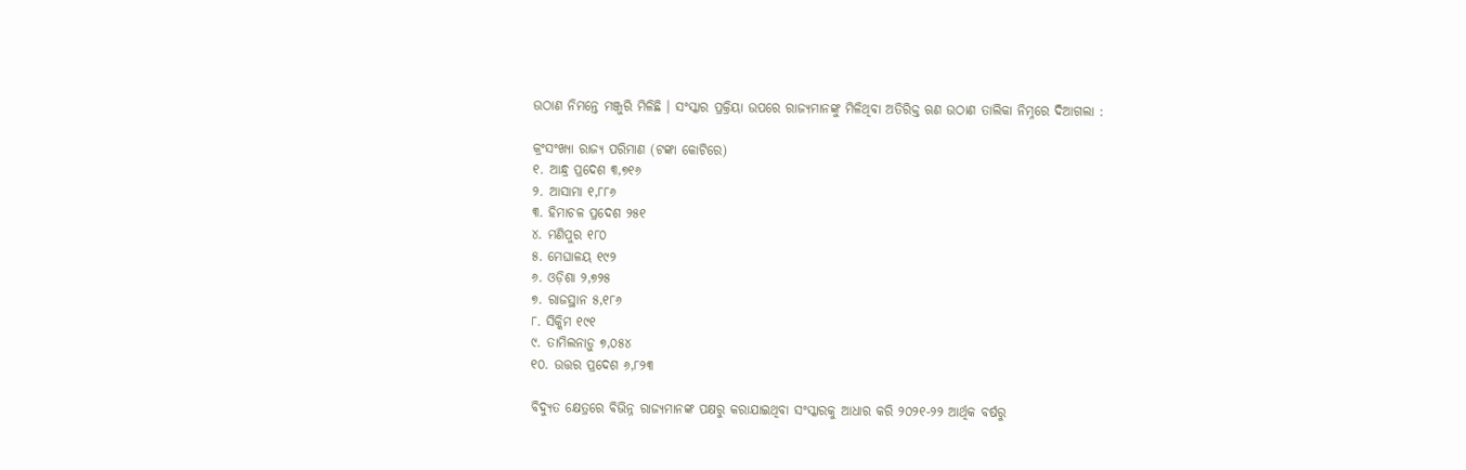ଉଠାଣ ନିମନ୍ତେ ମଞ୍ଜୁରି ମିଳିଛି । ସଂସ୍କାର ପ୍ରକ୍ରିୟା ଉପରେ ରାଜ୍ୟମାନଙ୍କୁ ମିଳିଥିବା ଅତିରିକ୍ତ ଋଣ ଉଠାଣ ତାଲିକା ନିମ୍ନରେ ଦିଆଗଲା :

କ୍ରଂସଂଖ୍ୟା ରାଜ୍ୟ ପରିମାଣ (ଟଙ୍କା କୋଟିରେ)
୧. ଆନ୍ଧ୍ର ପ୍ରଦେଶ ୩,୭୧୬
୨. ଆସାମା ୧,୮୮୬
୩. ହିମାଚଳ ପ୍ରଦେଶ ୨୫୧
୪. ମଣିପୁର ୧୮୦
୫. ମେଘାଳୟ ୧୯୨
୬. ଓଡ଼ିଶା ୨,୭୨୫
୭. ରାଜସ୍ଥାନ ୫,୧୮୬
୮. ସିକ୍କିମ ୧୯୧
୯. ତାମିଲନାଡ଼ୁ ୭,୦୫୪
୧୦. ଉତ୍ତର ପ୍ରଦେଶ ୬,୮୨୩

ବିଦ୍ୟୁତ କ୍ଷେତ୍ରରେ ବିଭିନ୍ନ ରାଜ୍ୟମାନଙ୍କ ପକ୍ଷରୁ କରାଯାଇଥିବା ସଂସ୍କାରକୁ ଆଧାର କରି ୨୦୨୧-୨୨ ଆର୍ଥିକ ବର୍ଷରୁ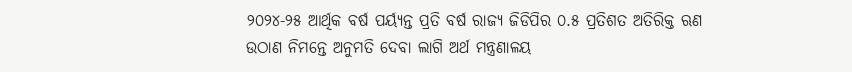୨୦୨୪-୨୫ ଆର୍ଥିକ ବର୍ଷ ପର୍ୟ୍ୟନ୍ତ ପ୍ରତି ବର୍ଷ ରାଜ୍ୟ ଜିଡିପିର ୦.୫ ପ୍ରତିଶତ ଅତିରିକ୍ତ ଋଣ ଉଠାଣ ନିମନ୍ତେ ଅନୁମତି ଦେବା ଲାଗି ଅର୍ଥ ମନ୍ତ୍ରଣାଳୟ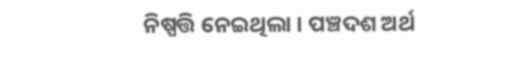ନିଷ୍ପତ୍ତି ନେଇଥିଲା । ପଞ୍ଚଦଶ ଅର୍ଥ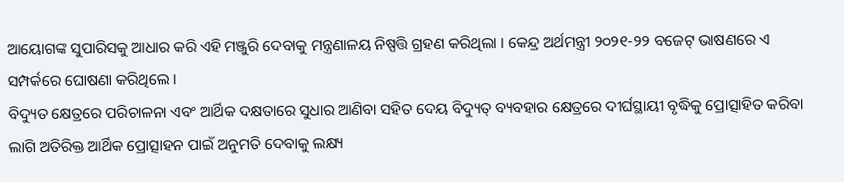ଆୟୋଗଙ୍କ ସୁପାରିସକୁ ଆଧାର କରି ଏହି ମଞ୍ଜୁରି ଦେବାକୁ ମନ୍ତ୍ରଣାଳୟ ନିଷ୍ପତ୍ତି ଗ୍ରହଣ କରିଥିଲା । କେନ୍ଦ୍ର ଅର୍ଥମନ୍ତ୍ରୀ ୨୦୨୧-୨୨ ବଜେଟ୍ ଭାଷଣରେ ଏ ସମ୍ପର୍କରେ ଘୋଷଣା କରିଥିଲେ ।
ବିଦ୍ୟୁତ କ୍ଷେତ୍ରରେ ପରିଚାଳନା ଏବଂ ଆର୍ଥିକ ଦକ୍ଷତାରେ ସୁଧାର ଆଣିବା ସହିତ ଦେୟ ବିଦ୍ୟୁତ୍ ବ୍ୟବହାର କ୍ଷେତ୍ରରେ ଦୀର୍ଘସ୍ଥାୟୀ ବୃଦ୍ଧିକୁ ପ୍ରୋତ୍ସାହିତ କରିବା ଲାଗି ଅତିରିକ୍ତ ଆର୍ଥିକ ପ୍ରୋତ୍ସାହନ ପାଇଁ ଅନୁମତି ଦେବାକୁ ଲକ୍ଷ୍ୟ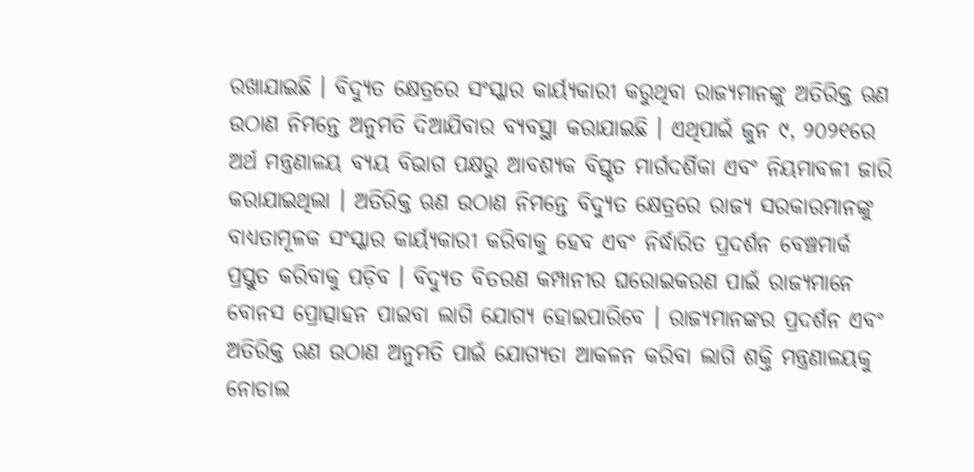ରଖାଯାଇଛି । ବିଦ୍ୟୁତ କ୍ଷେତ୍ରରେ ସଂସ୍କାର କାର୍ୟ୍ୟକାରୀ କରୁଥିବା ରାଜ୍ୟମାନଙ୍କୁ ଅତିରିକ୍ତ ଋଣ ଉଠାଣ ନିମନ୍ତେ ଅନୁମତି ଦିଆଯିବାର ବ୍ୟବସ୍ଥା କରାଯାଇଛି । ଏଥିପାଇଁ ଜୁନ ୯, ୨୦୨୧ରେ ଅର୍ଥ ମନ୍ତ୍ରଣାଳୟ ବ୍ୟୟ ବିଭାଗ ପକ୍ଷରୁ ଆବଶ୍ୟକ ବିସ୍ତୃତ ମାର୍ଗଦର୍ଶିକା ଏବଂ ନିୟମାବଳୀ ଜାରି କରାଯାଇଥିଲା । ଅତିରିକ୍ତ ଋଣ ଉଠାଣ ନିମନ୍ତେ ବିଦ୍ୟୁତ କ୍ଷେତ୍ରରେ ରାଜ୍ୟ ସରକାରମାନଙ୍କୁ ବାଧ୍ୟତାମୂଳକ ସଂସ୍କାର କାର୍ୟ୍ୟକାରୀ କରିବାକୁ ହେବ ଏବଂ ନିର୍ଦ୍ଧାରିତ ପ୍ରଦର୍ଶନ ବେଞ୍ଚମାର୍କ ପ୍ରସ୍ତୁତ କରିବାକୁ ପଡ଼ିବ । ବିଦ୍ୟୁତ ବିତରଣ କମ୍ପାନୀର ଘରୋଇକରଣ ପାଇଁ ରାଜ୍ୟମାନେ ବୋନସ ପ୍ରୋତ୍ସାହନ ପାଇବା ଲାଗି ଯୋଗ୍ୟ ହୋଇପାରିବେ । ରାଜ୍ୟମାନଙ୍କର ପ୍ରଦର୍ଶନ ଏବଂ ଅତିରିକ୍ତ ଋଣ ଉଠାଣ ଅନୁମତି ପାଇଁ ଯୋଗ୍ୟତା ଆକଳନ କରିବା ଲାଗି ଶକ୍ତି ମନ୍ତ୍ରଣାଳୟକୁ ନୋଡାଲ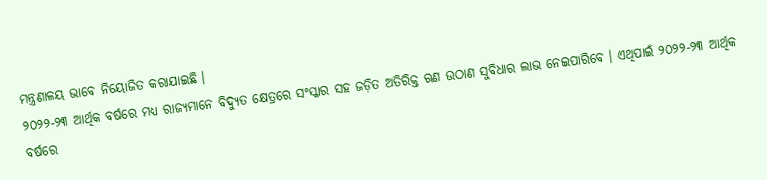ମନ୍ତ୍ରଣାଳୟ ଭାବେ ନିୟୋଜିତ କରାଯାଇଛି ।
୨୦୨୨-୨୩ ଆର୍ଥିକ ବର୍ଷରେ ମଧ୍ୟ ରାଜ୍ୟମାନେ ବିଦ୍ୟୁତ କ୍ଷେତ୍ରରେ ସଂସ୍କାର ସହ ଜଡ଼ିତ ଅତିରିକ୍ତ ଋଣ ଉଠାଣ ସୁବିଧାର ଲାଭ ନେଇପାରିବେ । ଏଥିପାଇଁ ୨୦୨୨-୨୩ ଆର୍ଥିକ ବର୍ଷରେ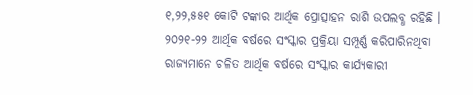୧,୨୨,୫୫୧ କୋଟି ଟଙ୍କାର ଆର୍ଥିକ ପ୍ରୋତ୍ସାହନ ରାଶି ଉପଲବ୍ଧ ରହିଛି । ୨୦୨୧-୨୨ ଆର୍ଥିକ ବର୍ଷରେ ସଂସ୍କାର ପ୍ରକ୍ରିୟା ସମ୍ପୂର୍ଣ୍ଣ କରିପାରିନଥିବା ରାଜ୍ୟମାନେ ଚଳିତ ଆର୍ଥିକ ବର୍ଷରେ ସଂସ୍କାର କାର୍ଯ୍ୟକାରୀ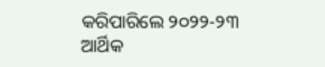କରିପାରିଲେ ୨୦୨୨-୨୩ ଆର୍ଥିକ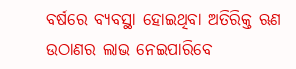ବର୍ଷରେ ବ୍ୟବସ୍ଥା ହୋଇଥିବା ଅତିରିକ୍ତ ଋଣ ଉଠାଣର ଲାଭ ନେଇପାରିବେ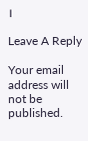।

Leave A Reply

Your email address will not be published.